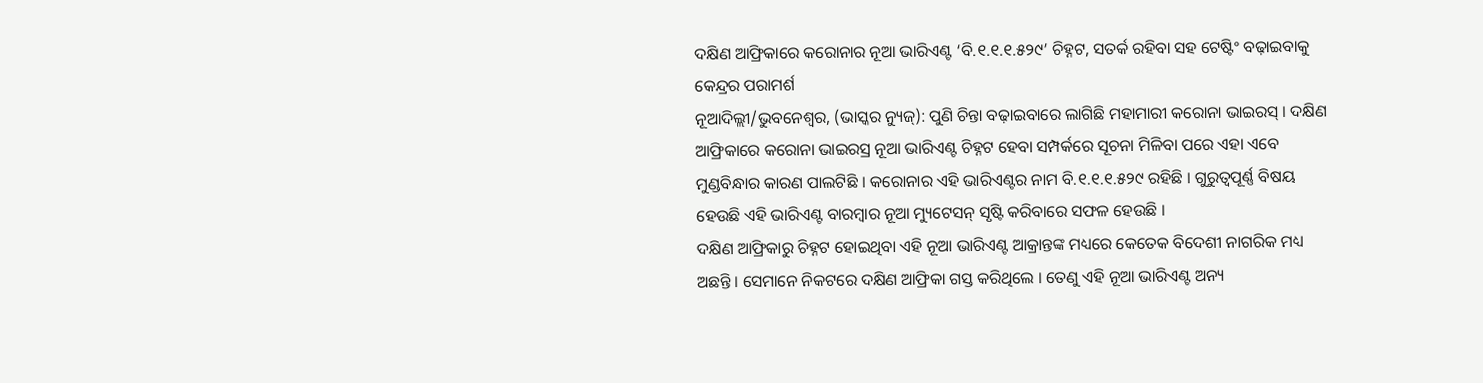ଦକ୍ଷିଣ ଆଫ୍ରିକାରେ କରୋନାର ନୂଆ ଭାରିଏଣ୍ଟ ‘ବି.୧.୧.୧.୫୨୯’ ଚିହ୍ନଟ, ସତର୍କ ରହିବା ସହ ଟେଷ୍ଟିଂ ବଢ଼ାଇବାକୁ କେନ୍ଦ୍ରର ପରାମର୍ଶ
ନୂଆଦିଲ୍ଲୀ/ଭୁବନେଶ୍ୱର, (ଭାସ୍କର ନ୍ୟୁଜ୍): ପୁଣି ଚିନ୍ତା ବଢ଼ାଇବାରେ ଲାଗିଛି ମହାମାରୀ କରୋନା ଭାଇରସ୍ । ଦକ୍ଷିଣ ଆଫ୍ରିକାରେ କରୋନା ଭାଇରସ୍ର ନୂଆ ଭାରିଏଣ୍ଟ ଚିହ୍ନଟ ହେବା ସମ୍ପର୍କରେ ସୂଚନା ମିଳିବା ପରେ ଏହା ଏବେ ମୁଣ୍ଡବିନ୍ଧାର କାରଣ ପାଲଟିଛି । କରୋନାର ଏହି ଭାରିଏଣ୍ଟର ନାମ ବି.୧.୧.୧.୫୨୯ ରହିଛି । ଗୁରୁତ୍ୱପୂର୍ଣ୍ଣ ବିଷୟ ହେଉଛି ଏହି ଭାରିଏଣ୍ଟ ବାରମ୍ବାର ନୂଆ ମ୍ୟୁଟେସନ୍ ସୃଷ୍ଟି କରିବାରେ ସଫଳ ହେଉଛି ।
ଦକ୍ଷିଣ ଆଫ୍ରିକାରୁ ଚିହ୍ନଟ ହୋଇଥିବା ଏହି ନୂଆ ଭାରିଏଣ୍ଟ ଆକ୍ରାନ୍ତଙ୍କ ମଧ୍ୟରେ କେତେକ ବିଦେଶୀ ନାଗରିକ ମଧ୍ୟ ଅଛନ୍ତି । ସେମାନେ ନିକଟରେ ଦକ୍ଷିଣ ଆଫ୍ରିକା ଗସ୍ତ କରିଥିଲେ । ତେଣୁ ଏହି ନୂଆ ଭାରିଏଣ୍ଟ ଅନ୍ୟ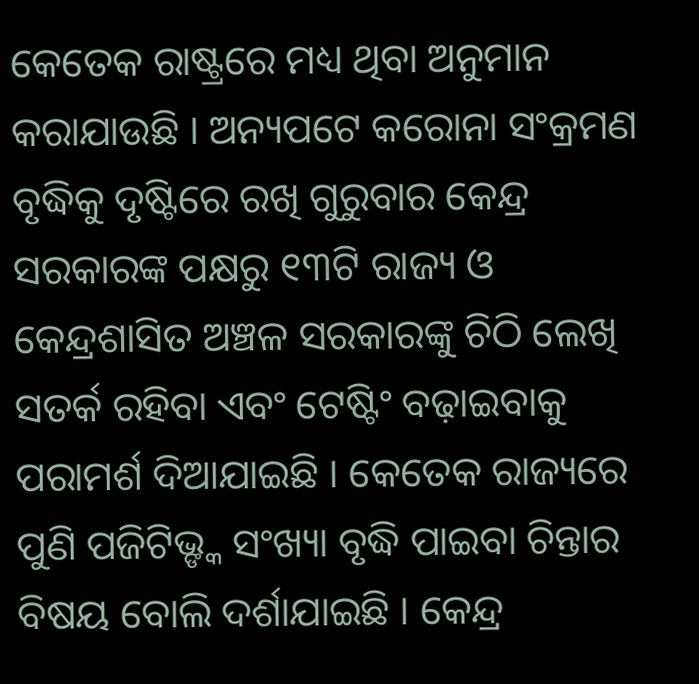କେତେକ ରାଷ୍ଟ୍ରରେ ମଧ୍ୟ ଥିବା ଅନୁମାନ କରାଯାଉଛି । ଅନ୍ୟପଟେ କରୋନା ସଂକ୍ରମଣ ବୃଦ୍ଧିକୁ ଦୃଷ୍ଟିରେ ରଖି ଗୁରୁବାର କେନ୍ଦ୍ର ସରକାରଙ୍କ ପକ୍ଷରୁ ୧୩ଟି ରାଜ୍ୟ ଓ କେନ୍ଦ୍ରଶାସିତ ଅଞ୍ଚଳ ସରକାରଙ୍କୁ ଚିଠି ଲେଖି ସତର୍କ ରହିବା ଏବଂ ଟେଷ୍ଟିଂ ବଢ଼ାଇବାକୁ ପରାମର୍ଶ ଦିଆଯାଇଛି । କେତେକ ରାଜ୍ୟରେ ପୁଣି ପଜିଟିଭ୍ଙ୍କ ସଂଖ୍ୟା ବୃଦ୍ଧି ପାଇବା ଚିନ୍ତାର ବିଷୟ ବୋଲି ଦର୍ଶାଯାଇଛି । କେନ୍ଦ୍ର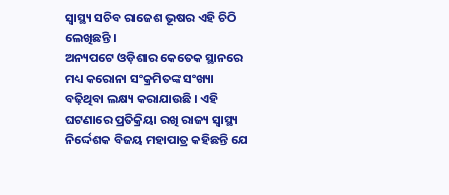ସ୍ୱାସ୍ଥ୍ୟ ସଚିବ ରାଜେଶ ଭୂଷର ଏହି ଚିଠି ଲେଖିଛନ୍ତି ।
ଅନ୍ୟପଟେ ଓଡ଼ିଶାର କେତେକ ସ୍ଥାନରେ ମଧ୍ୟ କରୋନା ସଂକ୍ରମିତଙ୍କ ସଂଖ୍ୟା ବଢ଼ିଥିବା ଲକ୍ଷ୍ୟ କରାଯାଉଛି । ଏହି ଘଟଣାରେ ପ୍ରତିକ୍ରିୟା ରଖି ରାଜ୍ୟ ସ୍ୱାସ୍ଥ୍ୟ ନିର୍ଦ୍ଦେଶକ ବିଜୟ ମହାପାତ୍ର କହିଛନ୍ତି ଯେ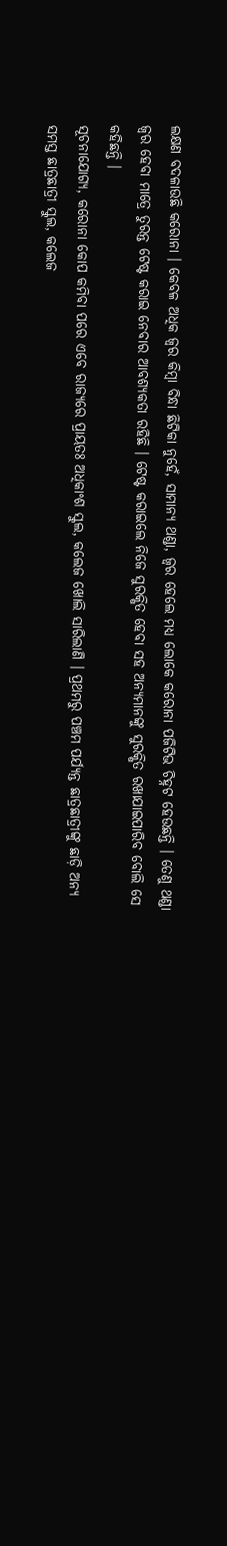ଲକ୍ଷଣ ବଦଳାଉଛି କରୋନା । କେବଳ ଅଧିକ ଜ୍ୱର କିମ୍ବା ବିନ୍ଧା ଛିଟିକା ନୁହେଁ, ସାମାନ୍ୟ ଥଣ୍ଡା, ଜ୍ୱର ହେଲେ ମଧ୍ୟ ଲୋକେ କରୋନା ପଜିଟିଭ ଚିହ୍ନଟ ହେଉଛନ୍ତି । ତେଣୁ ଥଣ୍ଡା ଜ୍ୱର ହେବା ମାତ୍ରେ ତୁରନ୍ତ ଟେଷ୍ଟ କରାଇ ନେବାର ଆବଶ୍ୟକତା ରହିଛି । ଟେଷ୍ଟ କରାଇଲେ ନିଜେ ସୁରକ୍ଷିତ ହେବା ସହ ଅନ୍ୟମାନଙ୍କୁ ସୁରକ୍ଷିତ ରଖାଯାଇପାରିବ ବୋଲି ସେ କହିଛନ୍ତି ।
ସୂଚନାଯୋଗ୍ୟ, କରୋନା କୋପ କମିବା ପରେ ଏବେ ରାଜ୍ୟରେ ପ୍ରାୟତଃ ଅଧିକାଂଶ ସ୍କୁଲ, କଲେଜ ଖୋଲି ସାରିଲାଣି । ପ୍ରଥମରୁ ପଞ୍ଚମ ପର୍ଯ୍ୟନ୍ତ ଛାତ୍ରଛାତ୍ରୀଙ୍କୁ ଛାଡ଼ି ଅନ୍ୟ ସମସ୍ତ ଛାତ୍ରଛାତ୍ରୀ ସ୍କୁଲ, କଲେଜ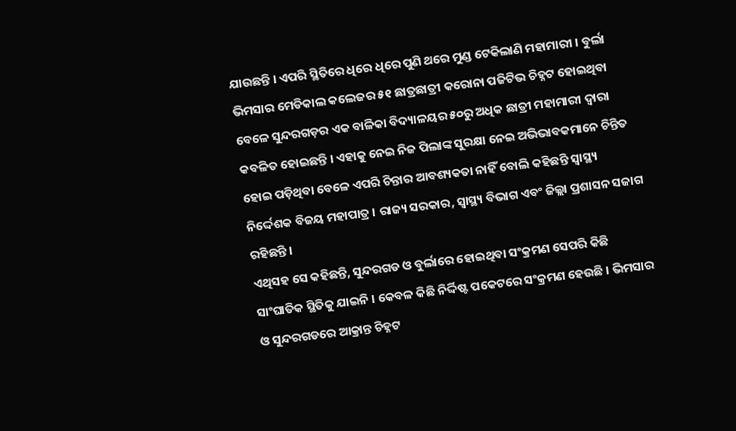ଯାଉଛନ୍ତି । ଏପରି ସ୍ଥିତିରେ ଧିରେ ଧିରେ ପୁଣି ଥରେ ମୁଣ୍ଡ ଟେକିଲାଣି ମହାମାରୀ । ବୁର୍ଲା ଭିମସାର ମେଡିକାଲ କଲେଜର ୫୧ ଛାତ୍ରଛାତ୍ରୀ କରୋନା ପଜିଟିଭ ଚିହ୍ନଟ ହୋଇଥିବା ବେଳେ ସୁନ୍ଦରଗଡ଼ର ଏକ ବାଳିକା ବିଦ୍ୟାଳୟର ୫୦ରୁ ଅଧିକ ଛାତ୍ରୀ ମହାମାରୀ ଦ୍ୱାରା କବଳିତ ହୋଇଛନ୍ତି । ଏହାକୁ ନେଇ ନିଜ ପିଲାଙ୍କ ସୁରକ୍ଷା ନେଇ ଅଭିଭାବକମାନେ ଚିନ୍ତିତ ହୋଇ ପଡ଼ିଥିବା ବେଳେ ଏପରି ଚିନ୍ତାର ଆବଶ୍ୟକତା ନାହିଁ ବୋଲି କହିଛନ୍ତି ସ୍ୱାସ୍ଥ୍ୟ ନିର୍ଦ୍ଦେଶକ ବିଜୟ ମହାପାତ୍ର । ରାଜ୍ୟ ସରକାର, ସ୍ୱାସ୍ଥ୍ୟ ବିଭାଗ ଏବଂ ଜିଲ୍ଲା ପ୍ରଶାସନ ସଜାଗ ରହିଛନ୍ତି ।
ଏଥିସହ ସେ କହିଛନ୍ତି, ସୁନ୍ଦରଗଡ ଓ ବୁର୍ଲାରେ ହୋଇଥିବା ସଂକ୍ରମଣ ସେପରି କିଛି ସାଂଘାତିକ ସ୍ଥିତିକୁ ଯାଇନି । କେବଳ କିଛି ନିର୍ଦ୍ଦିଷ୍ଟ ପକେଟରେ ସଂକ୍ରମଣ ହେଉଛି । ଭିମସାର ଓ ସୁନ୍ଦରଗଡରେ ଆକ୍ରାନ୍ତ ଚିହ୍ନଟ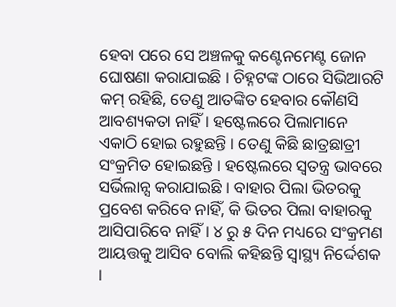ହେବା ପରେ ସେ ଅଞ୍ଚଳକୁ କଣ୍ଟେନମେଣ୍ଟ ଜୋନ ଘୋଷଣା କରାଯାଇଛି । ଚିହ୍ନଟଙ୍କ ଠାରେ ସିଭିଆରଟି କମ୍ ରହିଛି, ତେଣୁ ଆତଙ୍କିତ ହେବାର କୌଣସି ଆବଶ୍ୟକତା ନାହିଁ । ହଷ୍ଟେଲରେ ପିଲାମାନେ ଏକାଠି ହୋଇ ରହୁଛନ୍ତି । ତେଣୁ କିଛି ଛାତ୍ରଛାତ୍ରୀ ସଂକ୍ରମିତ ହୋଇଛନ୍ତି । ହଷ୍ଟେଲରେ ସ୍ୱତନ୍ତ୍ର ଭାବରେ ସର୍ଭିଲାନ୍ସ କରାଯାଇଛି । ବାହାର ପିଲା ଭିତରକୁ ପ୍ରବେଶ କରିବେ ନାହିଁ, କି ଭିତର ପିଲା ବାହାରକୁ ଆସିପାରିବେ ନାହିଁ । ୪ ରୁ ୫ ଦିନ ମଧ୍ୟରେ ସଂକ୍ରମଣ ଆୟତ୍ତକୁ ଆସିବ ବୋଲି କହିଛନ୍ତି ସ୍ୱାସ୍ଥ୍ୟ ନିର୍ଦ୍ଦେଶକ ।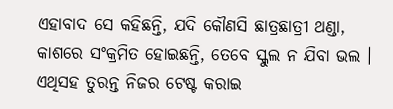ଏହାବାଦ ସେ କହିଛନ୍ତି, ଯଦି କୌଣସି ଛାତ୍ରଛାତ୍ରୀ ଥଣ୍ଡା, କାଶରେ ସଂକ୍ରମିତ ହୋଇଛନ୍ତି, ତେବେ ସ୍କୁଲ ନ ଯିବା ଭଲ । ଏଥିସହ ତୁରନ୍ତ ନିଜର ଟେଷ୍ଟ କରାଇ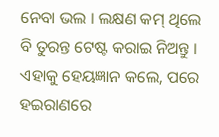ନେବା ଭଲ । ଲକ୍ଷଣ କମ୍ ଥିଲେ ବି ତୁରନ୍ତ ଟେଷ୍ଟ କରାଇ ନିଅନ୍ତୁ । ଏହାକୁ ହେୟଜ୍ଞାନ କଲେ, ପରେ ହଇରାଣରେ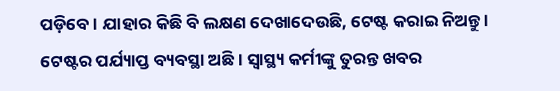ପଡ଼ିବେ । ଯାହାର କିଛି ବି ଲକ୍ଷଣ ଦେଖାଦେଉଛି, ଟେଷ୍ଟ କରାଇ ନିଅନ୍ତୁ । ଟେଷ୍ଟର ପର୍ଯ୍ୟାପ୍ତ ବ୍ୟବସ୍ଥା ଅଛି । ସ୍ୱାସ୍ଥ୍ୟ କର୍ମୀଙ୍କୁ ତୁରନ୍ତ ଖବର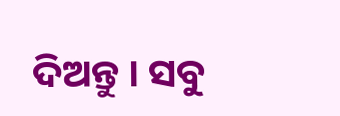ଦିଅନ୍ତୁ । ସବୁ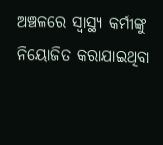ଅଞ୍ଚଳରେ ସ୍ୱାସ୍ଥ୍ୟ କର୍ମୀଙ୍କୁ ନିୟୋଜିତ କରାଯାଇଥିବା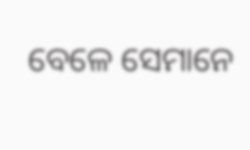ବେଳେ ସେମାନେ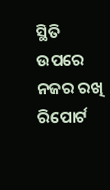ସ୍ଥିତି ଉପରେ ନଜର ରଖି ରିପୋର୍ଟ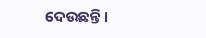ଦେଉଛନ୍ତି ।